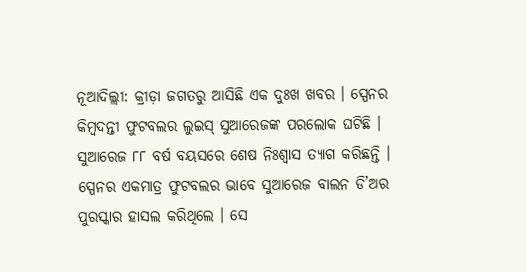ନୂଆଦିଲ୍ଲୀ: କ୍ରୀଡ଼ା ଜଗତରୁ ଆସିଛି ଏକ ଦୁଃଖ ଖବର । ସ୍ପେନର କିମ୍ବଦନ୍ତୀ ଫୁଟବଲର ଲୁଇସ୍ ସୁଆରେଜଙ୍କ ପରଲୋକ ଘଟିଛି । ସୁଆରେଜ ୮୮ ବର୍ଷ ବୟସରେ ଶେଷ ନିଃଶ୍ୱାସ ତ୍ୟାଗ କରିଛନ୍ତି । ସ୍ପେନର ଏକମାତ୍ର ଫୁଟବଲର ଭାବେ ସୁଆରେଜ ବାଲନ ଡି’ଅର ପୁରସ୍କାର ହାସଲ କରିଥିଲେ । ସେ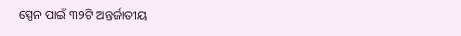ସ୍ପେନ ପାଇଁ ୩୨ଟି ଅନ୍ତର୍ଜାତୀୟ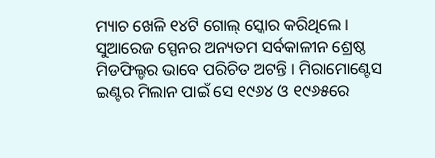ମ୍ୟାଚ ଖେଳି ୧୪ଟି ଗୋଲ୍ ସ୍କୋର କରିଥିଲେ ।
ସୁଆରେଜ ସ୍ପେନର ଅନ୍ୟତମ ସର୍ବକାଳୀନ ଶ୍ରେଷ୍ଠ ମିଡଫିଲ୍ଡର ଭାବେ ପରିଚିତ ଅଟନ୍ତି । ମିରାମୋଣ୍ଟେସ ଇଣ୍ଟର ମିଲାନ ପାଇଁ ସେ ୧୯୬୪ ଓ ୧୯୬୫ରେ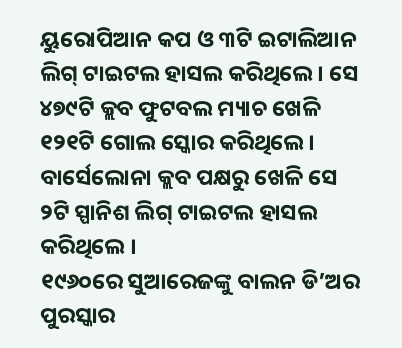ୟୁରୋପିଆନ କପ ଓ ୩ଟି ଇଟାଲିଆନ ଲିଗ୍ ଟାଇଟଲ ହାସଲ କରିଥିଲେ । ସେ ୪୭୯ଟି କ୍ଲବ ଫୁଟବଲ ମ୍ୟାଚ ଖେଳି ୧୨୧ଟି ଗୋଲ ସ୍କୋର କରିଥିଲେ । ବାର୍ସେଲୋନା କ୍ଲବ ପକ୍ଷରୁ ଖେଳି ସେ ୨ଟି ସ୍ପାନିଶ ଲିଗ୍ ଟାଇଟଲ ହାସଲ କରିଥିଲେ ।
୧୯୬୦ରେ ସୁଆରେଜଙ୍କୁ ବାଲନ ଡି’ଅର ପୁରସ୍କାର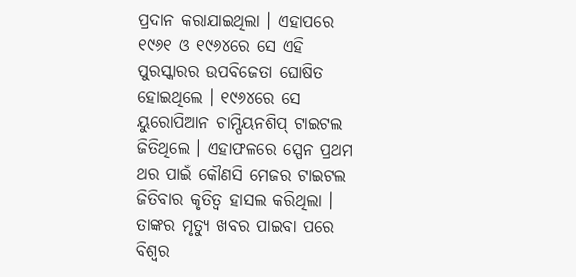ପ୍ରଦାନ କରାଯାଇଥିଲା । ଏହାପରେ ୧୯୬୧ ଓ ୧୯୬୪ରେ ସେ ଏହି ପୁରସ୍କାରର ଉପବିଜେତା ଘୋଷିତ ହୋଇଥିଲେ । ୧୯୬୪ରେ ସେ ୟୁରୋପିଆନ ଚାମ୍ପିୟନଶିପ୍ ଟାଇଟଲ ଜିତିଥିଲେ । ଏହାଫଳରେ ସ୍ପେନ ପ୍ରଥମ ଥର ପାଇଁ କୌଣସି ମେଜର ଟାଇଟଲ ଜିତିବାର କୃତିତ୍ୱ ହାସଲ କରିଥିଲା । ତାଙ୍କର ମୃତ୍ୟୁ ଖବର ପାଇବା ପରେ ବିଶ୍ୱର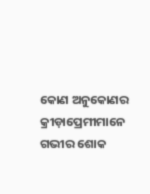କୋଣ ଅନୁକୋଣର କ୍ରୀଡ଼ାପ୍ରେମୀମାନେ ଗଭୀର ଶୋକ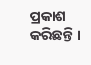ପ୍ରକାଶ କରିଛନ୍ତି ।